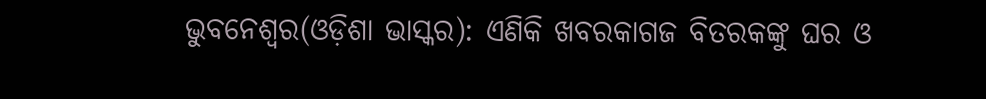ଭୁବନେଶ୍ୱର(ଓଡ଼ିଶା ଭାସ୍କର): ଏଣିକି ଖବରକାଗଜ ବିତରକଙ୍କୁ ଘର ଓ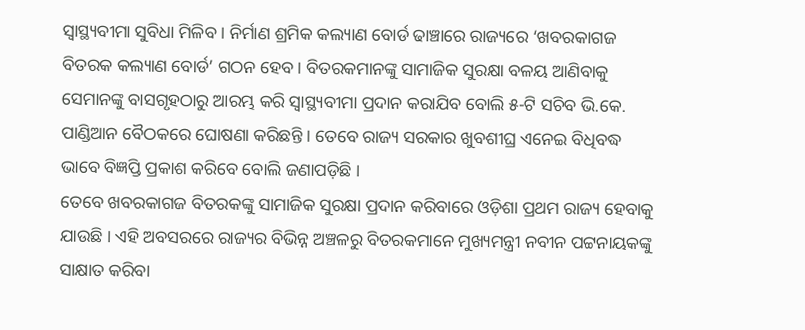ସ୍ୱାସ୍ଥ୍ୟବୀମା ସୁବିଧା ମିଳିବ । ନିର୍ମାଣ ଶ୍ରମିକ କଲ୍ୟାଣ ବୋର୍ଡ ଢାଞ୍ଚାରେ ରାଜ୍ୟରେ ‘ଖବରକାଗଜ ବିତରକ କଲ୍ୟାଣ ବୋର୍ଡ’ ଗଠନ ହେବ । ବିତରକମାନଙ୍କୁ ସାମାଜିକ ସୁରକ୍ଷା ବଳୟ ଆଣିବାକୁ ସେମାନଙ୍କୁ ବାସଗୃହଠାରୁ ଆରମ୍ଭ କରି ସ୍ୱାସ୍ଥ୍ୟବୀମା ପ୍ରଦାନ କରାଯିବ ବୋଲି ୫-ଟି ସଚିବ ଭି.କେ. ପାଣ୍ଡିଆନ ବୈଠକରେ ଘୋଷଣା କରିଛନ୍ତି । ତେବେ ରାଜ୍ୟ ସରକାର ଖୁବଶୀଘ୍ର ଏନେଇ ବିଧିବଦ୍ଧ ଭାବେ ବିଜ୍ଞପ୍ତି ପ୍ରକାଶ କରିବେ ବୋଲି ଜଣାପଡ଼ିଛି ।
ତେବେ ଖବରକାଗଜ ବିତରକଙ୍କୁ ସାମାଜିକ ସୁରକ୍ଷା ପ୍ରଦାନ କରିବାରେ ଓଡ଼ିଶା ପ୍ରଥମ ରାଜ୍ୟ ହେବାକୁ ଯାଉଛି । ଏହି ଅବସରରେ ରାଜ୍ୟର ବିଭିନ୍ନ ଅଞ୍ଚଳରୁ ବିତରକମାନେ ମୁଖ୍ୟମନ୍ତ୍ରୀ ନବୀନ ପଟ୍ଟନାୟକଙ୍କୁ ସାକ୍ଷାତ କରିବା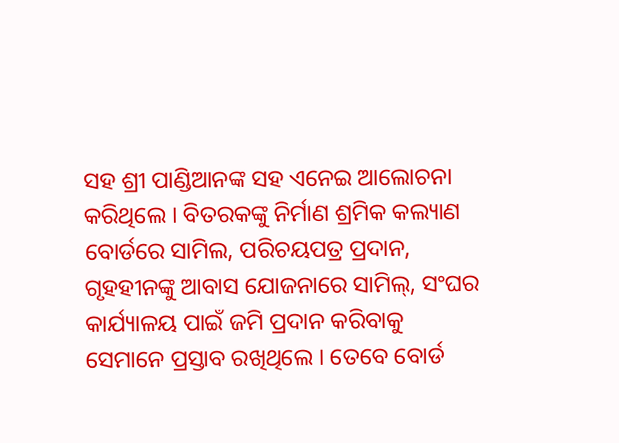ସହ ଶ୍ରୀ ପାଣ୍ଡିଆନଙ୍କ ସହ ଏନେଇ ଆଲୋଚନା କରିଥିଲେ । ବିତରକଙ୍କୁ ନିର୍ମାଣ ଶ୍ରମିକ କଲ୍ୟାଣ ବୋର୍ଡରେ ସାମିଲ, ପରିଚୟପତ୍ର ପ୍ରଦାନ, ଗୃହହୀନଙ୍କୁ ଆବାସ ଯୋଜନାରେ ସାମିଲ୍, ସଂଘର କାର୍ଯ୍ୟାଳୟ ପାଇଁ ଜମି ପ୍ରଦାନ କରିବାକୁ ସେମାନେ ପ୍ରସ୍ତାବ ରଖିଥିଲେ । ତେବେ ବୋର୍ଡ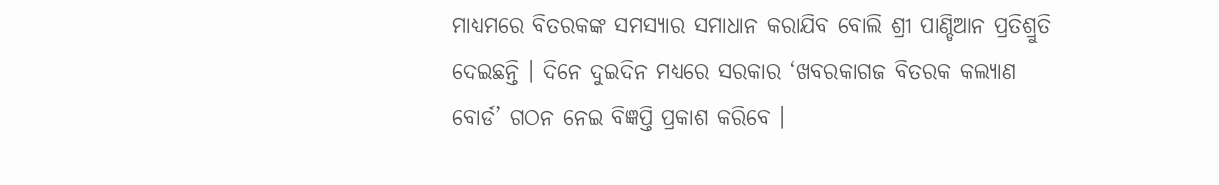ମାଧ୍ୟମରେ ବିତରକଙ୍କ ସମସ୍ୟାର ସମାଧାନ କରାଯିବ ବୋଲି ଶ୍ରୀ ପାଣ୍ଡିଆନ ପ୍ରତିଶ୍ରୁତି ଦେଇଛନ୍ତି । ଦିନେ ଦୁଇଦିନ ମଧ୍ୟରେ ସରକାର ‘ଖବରକାଗଜ ବିତରକ କଲ୍ୟାଣ ବୋର୍ଡ’ ଗଠନ ନେଇ ବିଜ୍ଞପ୍ତି ପ୍ରକାଶ କରିବେ ।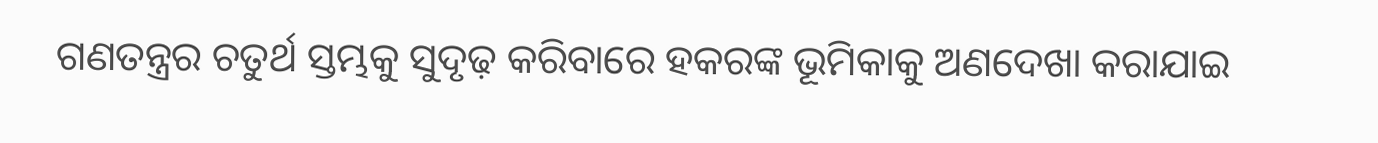ଗଣତନ୍ତ୍ରର ଚତୁର୍ଥ ସ୍ତମ୍ଭକୁ ସୁଦୃଢ଼ କରିବାରେ ହକରଙ୍କ ଭୂମିକାକୁ ଅଣଦେଖା କରାଯାଇ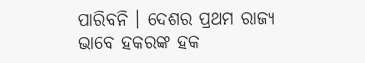ପାରିବନି । ଦେଶର ପ୍ରଥମ ରାଜ୍ୟ ଭାବେ ହକରଙ୍କ ହକ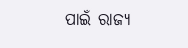ପାଇଁ ରାଜ୍ୟ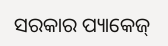ସରକାର ପ୍ୟାକେଜ୍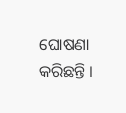ଘୋଷଣା କରିଛନ୍ତି ।